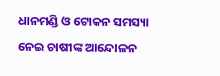ଧାନମଣ୍ଡି ଓ ଟୋକନ ସମସ୍ୟା ନେଇ ଚାଷୀଙ୍କ ଆନ୍ଦୋଳନ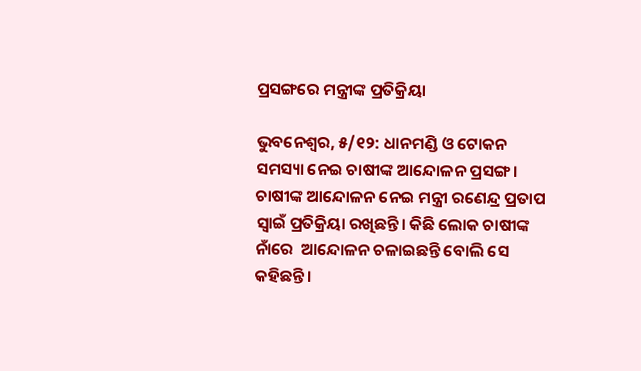ପ୍ରସଙ୍ଗରେ ମନ୍ତ୍ରୀଙ୍କ ପ୍ରତିକ୍ରିୟା

ଭୁବନେଶ୍ୱର, ୫/୧୨: ଧାନମଣ୍ଡି ଓ ଟୋକନ ସମସ୍ୟା ନେଇ ଚାଷୀଙ୍କ ଆନ୍ଦୋଳନ ପ୍ରସଙ୍ଗ । ଚାଷୀଙ୍କ ଆନ୍ଦୋଳନ ନେଇ ମନ୍ତ୍ରୀ ରଣେନ୍ଦ୍ର ପ୍ରତାପ ସ୍ୱାଇଁ ପ୍ରତିକ୍ରିୟା ରଖିଛନ୍ତି। କିଛି ଲୋକ ଚାଷୀଙ୍କ ନାଁରେ  ଆନ୍ଦୋଳନ ଚଳାଇଛନ୍ତି ବୋଲି ସେ କହିଛନ୍ତି।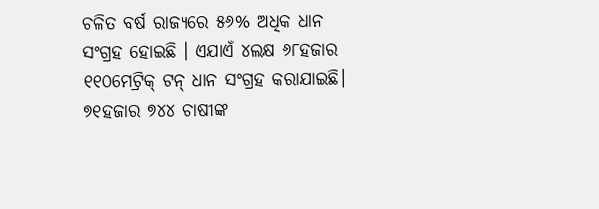ଚଳିତ ବର୍ଷ ରାଜ୍ୟରେ ୫୬% ଅଧିକ ଧାନ ସଂଗ୍ରହ ହୋଇଛି । ଏଯାଏଁ ୪ଲକ୍ଷ ୬୮ହଜାର ୧୧୦ମେଟ୍ରିକ୍ ଟନ୍ ଧାନ ସଂଗ୍ରହ କରାଯାଇଛି। ୭୧ହଜାର ୭୪୪ ଚାଷୀଙ୍କ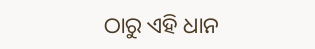ଠାରୁ ଏହି ଧାନ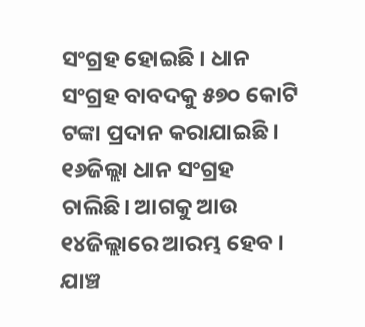ସଂଗ୍ରହ ହୋଇଛି । ଧାନ ସଂଗ୍ରହ ବାବଦକୁ ୫୭୦ କୋଟି ଟଙ୍କା ପ୍ରଦାନ କରାଯାଇଛି । ୧୬ଜିଲ୍ଲା ଧାନ ସଂଗ୍ରହ ଚାଲିଛି। ଆଗକୁ ଆଉ ୧୪ଜିଲ୍ଲାରେ ଆରମ୍ଭ ହେବ । ଯାଞ୍ଚ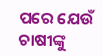ପରେ ଯେଉଁ ଚାଷୀଙ୍କୁ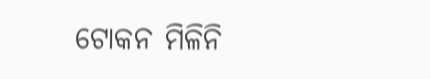ଟୋକନ ମିଳିନି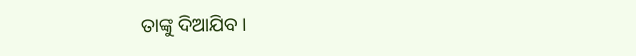ତାଙ୍କୁ ଦିଆଯିବ ।